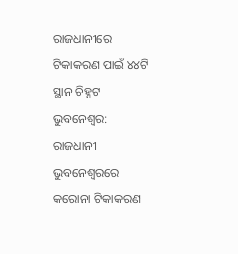ରାଜଧାନୀରେ ଟିକାକରଣ ପାଇଁ ୪୪ଟି ସ୍ଥାନ ଚିହ୍ନଟ
ଭୁବନେଶ୍ୱର: ରାଜଧାନୀ ଭୁବନେଶ୍ୱରରେ କରୋନା ଟିକାକରଣ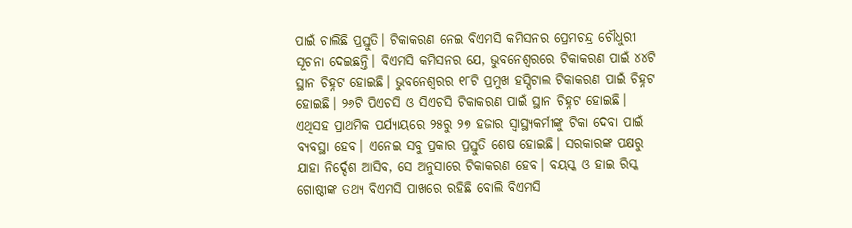ପାଇଁ ଚାଲିଛି ପ୍ରସ୍ତୁତି। ଟିକାକରଣ ନେଇ ବିଏମସି କମିସନର ପ୍ରେମଚନ୍ଦ୍ର ଚୌଧୁରୀ ସୂଚନା ଦେଇଛନ୍ତି। ବିଏମସି କମିସନର ଯେ, ଭୁବନେଶ୍ୱରରେ ଟିକାକରଣ ପାଇଁ ୪୪ଟି ସ୍ଥାନ ଚିହ୍ନଟ ହୋଇଛି। ଭୁବନେଶ୍ୱରର ୧୮ଟି ପ୍ରମୁଖ ହସ୍ପିଟାଲ ଟିକାକରଣ ପାଇଁ ଚିହ୍ନଟ ହୋଇଛି। ୨୬ଟି ପିଏଚସି ଓ ସିଏଚସି ଟିକାକରଣ ପାଇଁ ସ୍ଥାନ ଚିହ୍ନଟ ହୋଇଛି।
ଏଥିସହ ପ୍ରାଥମିକ ପର୍ଯ୍ୟାୟରେ ୨୫ରୁ ୨୭ ହଜାର ସ୍ୱାସ୍ଥ୍ୟକର୍ମୀଙ୍କୁ ଟିକା ଦେବା ପାଇଁ ବ୍ୟବସ୍ଥା ହେବ। ଏନେଇ ସବୁ ପ୍ରକାର ପ୍ରସ୍ତୁତି ଶେଷ ହୋଇଛି। ସରକାରଙ୍କ ପକ୍ଷରୁ ଯାହା ନିର୍ଦ୍ଦେଶ ଆସିବ, ସେ ଅନୁସାରେ ଟିକାକରଣ ହେବ। ବୟସ୍କ ଓ ହାଇ ରିସ୍କ ଗୋଷ୍ଠୀଙ୍କ ତଥ୍ୟ ବିଏମସି ପାଖରେ ରହିଛି ବୋଲି ବିଏମସି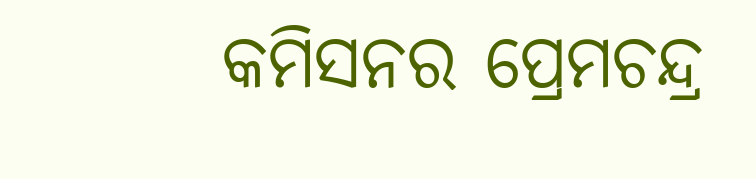କମିସନର ପ୍ରେମଚନ୍ଦ୍ର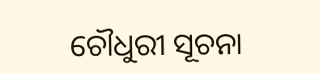ଚୌଧୁରୀ ସୂଚନା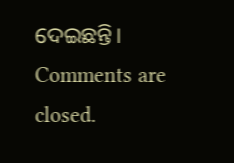ଦେଇଛନ୍ତି।
Comments are closed.